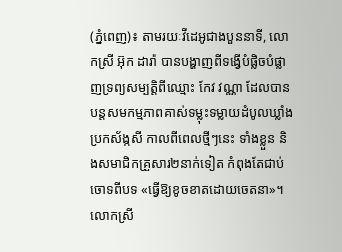(ភ្នំពេញ)៖ តាមរយៈវីដេអូជាងបួននាទី, លោកស្រី អ៊ុក ដារ៉ា បានបង្ហាញពីទង្វើបំផ្លិចបំផ្លាញទ្រព្យសម្បត្ដិពីឈ្មោះ កែវ វណ្ណា ដែលបានបន្ដសមកម្មភាពគាស់ទម្លុះទម្លាយដំបូលឃ្លាំងប្រកស័ង្កសី កាលពីពេលថ្មីៗនេះ ទាំងខ្លួន និងសមាជិកគ្រួសារ២នាក់ទៀត កំពុងតែជាប់ចោទពីបទ «ធ្វើឱ្យខូចខាតដោយចេតនា»។
លោកស្រី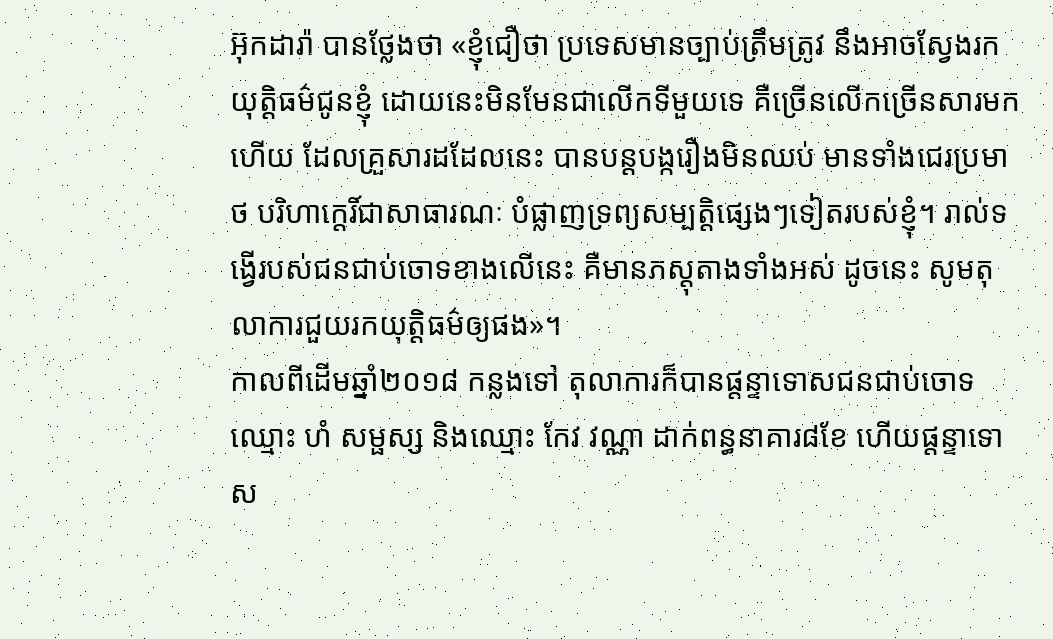អ៊ុកដារ៉ា បានថ្លែងថា «ខ្ញុំជឿថា ប្រទេសមានច្បាប់ត្រឹមត្រូវ នឹងអាចស្វែងរកយុត្ដិធម៌ជូនខ្ញុំ ដោយនេះមិនមែនជាលើកទីមួយទេ គឺច្រើនលើកច្រើនសារមកហើយ ដែលគ្រួសារដដែលនេះ បានបន្ដបង្ករឿងមិនឈប់ មានទាំងជេរប្រមាថ បរិហាកេ្ដរិ៍ជាសាធារណៈ បំផ្លាញទ្រព្យសម្បត្ដិផ្សេងៗទៀតរបស់ខ្ញុំ។ រាល់ទង្វើរបស់ជនជាប់ចោទខាងលើនេះ គឺមានភស្ដុតាងទាំងអស់ ដូចនេះ សូមតុលាការជួយរកយុត្ដិធម៌ឲ្យផង»។
កាលពីដើមឆ្នាំ២០១៨ កន្លងទៅ តុលាការក៏បានផ្តន្ទាទោសជនជាប់ចោទឈ្មោះ ហំ សម្ផស្ស និងឈ្មោះ កែវ វណ្ណា ដាក់ពន្ធនាគារ៨ខែ ហើយផ្តន្ទាទោស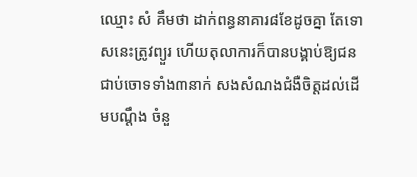ឈ្មោះ សំ គឹមថា ដាក់ពន្ធនាគារ៨ខែដូចគ្នា តែទោសនេះត្រូវព្យួរ ហើយតុលាការក៏បានបង្គាប់ឱ្យជនជាប់ចោទទាំង៣នាក់ សងសំណងជំងឺចិត្តដល់ដើមបណ្តឹង ចំនួ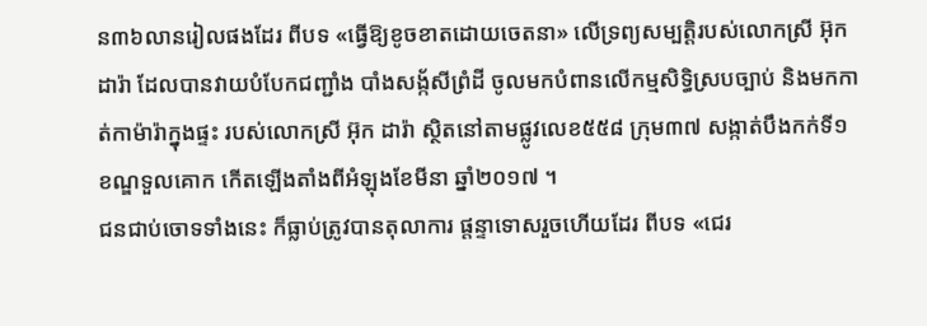ន៣៦លានរៀលផងដែរ ពីបទ «ធ្វើឱ្យខូចខាតដោយចេតនា» លើទ្រព្យសម្បត្ដិរបស់លោកស្រី អ៊ុក ដារ៉ា ដែលបានវាយបំបែកជញ្ជាំង បាំងសង្ក័សីព្រំដី ចូលមកបំពានលើកម្មសិទ្ធិស្របច្បាប់ និងមកកាត់កាម៉ារ៉ាក្នុងផ្ទះ របស់លោកស្រី អ៊ុក ដារ៉ា ស្ថិតនៅតាមផ្លូវលេខ៥៥៨ ក្រុម៣៧ សង្កាត់បឹងកក់ទី១ ខណ្ឌទួលគោក កើតឡើងតាំងពីអំឡុងខែមីនា ឆ្នាំ២០១៧ ។
ជនជាប់ចោទទាំងនេះ ក៏ធ្លាប់ត្រូវបានតុលាការ ផ្តន្ទាទោសរួចហើយដែរ ពីបទ «ជេរ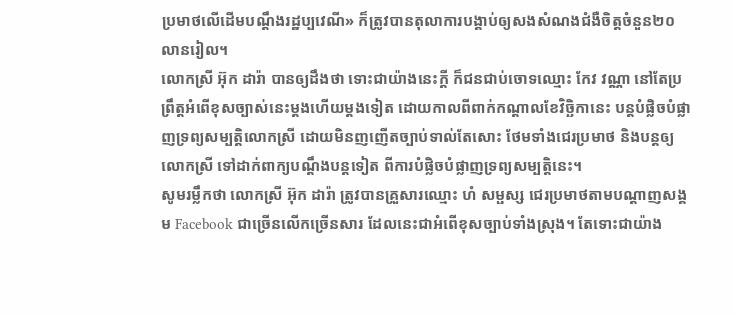ប្រមាថលើដើមបណ្ដឹងរដ្ឋប្បវេណី» ក៏ត្រូវបានតុលាការបង្គាប់ឲ្យសងសំណងជំងឺចិត្ដចំនួន២០លានរៀល។
លោកស្រី អ៊ុក ដារ៉ា បានឲ្យដឹងថា ទោះជាយ៉ាងនេះក្ដី ក៏ជនជាប់ចោទឈ្មោះ កែវ វណ្ណា នៅតែប្រព្រឹត្ដអំពើខុសច្បាស់នេះម្ដងហើយម្ដងទៀត ដោយកាលពីពាក់កណ្ដាលខែវិច្ឆិកានេះ បន្ដបំផ្លិចបំផ្លាញទ្រព្យសម្បត្ដិលោកស្រី ដោយមិនញញើតច្បាប់ទាល់តែសោះ ថែមទាំងជេរប្រមាថ និងបន្ដឲ្យលោកស្រី ទៅដាក់ពាក្យបណ្ដឹងបន្ដទៀត ពីការបំផ្លិចបំផ្លាញទ្រព្យសម្បត្ដិនេះ។
សូមរម្លឹកថា លោកស្រី អ៊ុក ដារ៉ា ត្រូវបានគ្រួសារឈ្មោះ ហំ សម្ផស្ស ជេរប្រមាថតាមបណ្ដាញសង្គម Facebook ជាច្រើនលើកច្រើនសារ ដែលនេះជាអំពើខុសច្បាប់ទាំងស្រុង។ តែទោះជាយ៉ាង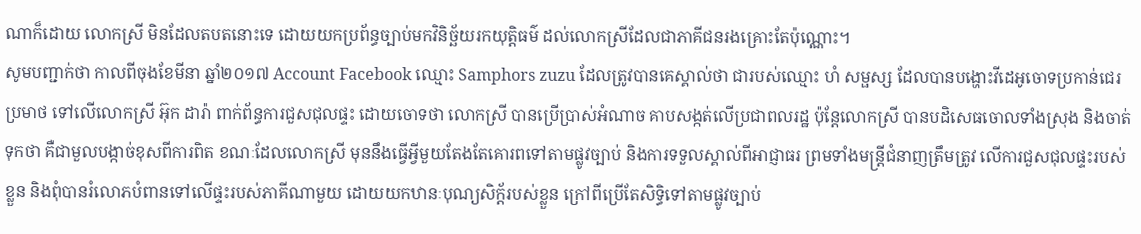ណាក៏ដោយ លោកស្រី មិនដែលតបតនោះទេ ដោយយកប្រព័ន្ធច្បាប់មកវិនិច្ឆ័យរកយុត្ដិធម៌ ដល់លោកស្រីដែលជាភាគីជនរងគ្រោះតែប៉ុណ្ណោះ។
សូមបញ្ជាក់ថា កាលពីចុងខែមីនា ឆ្នាំ២០១៧ Account Facebook ឈ្មោះ Samphors zuzu ដែលត្រូវបានគេស្គាល់ថា ជារបស់ឈ្មោះ ហំ សម្ផស្ស ដែលបានបង្ហោះវីដេអូចោទប្រកាន់ជេរប្រមាថ ទៅលើលោកស្រី អ៊ុក ដារ៉ា ពាក់ព័ន្ធការជួសជុលផ្ទះ ដោយចោទថា លោកស្រី បានប្រើប្រាស់អំណាច គាបសង្កត់លើប្រជាពលរដ្ឋ ប៉ុន្ដែលោកស្រី បានបដិសេធចោលទាំងស្រុង និងចាត់ទុកថា គឺជាមួលបង្កាច់ខុសពីការពិត ខណៈដែលលោកស្រី មុននឹងធ្វើអ្វីមួយតែងតែគោរពទៅតាមផ្លូវច្បាប់ និងការទទួលស្គាល់ពីអាជ្ញាធរ ព្រមទាំងមន្ដ្រីជំនាញត្រឹមត្រូវ លើការជួសជុលផ្ទះរបស់ខ្លួន និងពុំបានរំលោភបំពានទៅលើផ្ទះរបស់ភាគីណាមួយ ដោយយកឋានៈបុណ្យសិក្ដ័របស់ខ្លួន ក្រៅពីប្រើតែសិទ្ធិទៅតាមផ្លូវច្បាប់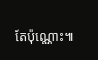តែប៉ុណ្ណោះ៕